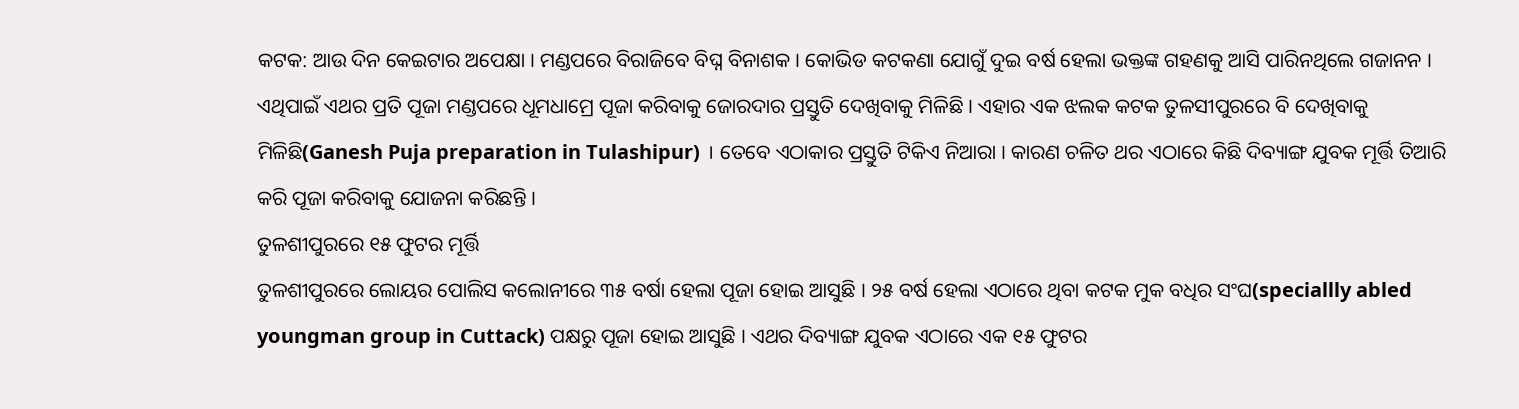କଟକ: ଆଉ ଦିନ କେଇଟାର ଅପେକ୍ଷା । ମଣ୍ଡପରେ ବିରାଜିବେ ବିଘ୍ନ ବିନାଶକ । କୋଭିଡ କଟକଣା ଯୋଗୁଁ ଦୁଇ ବର୍ଷ ହେଲା ଭକ୍ତଙ୍କ ଗହଣକୁ ଆସି ପାରିନଥିଲେ ଗଜାନନ । ଏଥିପାଇଁ ଏଥର ପ୍ରତି ପୂଜା ମଣ୍ଡପରେ ଧୂମଧାମ୍ରେ ପୂଜା କରିବାକୁ ଜୋରଦାର ପ୍ରସ୍ତୁତି ଦେଖିବାକୁ ମିଳିଛି । ଏହାର ଏକ ଝଲକ କଟକ ତୁଳସୀପୁରରେ ବି ଦେଖିବାକୁ ମିଳିଛି(Ganesh Puja preparation in Tulashipur) । ତେବେ ଏଠାକାର ପ୍ରସ୍ତୁତି ଟିକିଏ ନିଆରା । କାରଣ ଚଳିତ ଥର ଏଠାରେ କିଛି ଦିବ୍ୟାଙ୍ଗ ଯୁବକ ମୂର୍ତ୍ତି ତିଆରି କରି ପୂଜା କରିବାକୁ ଯୋଜନା କରିଛନ୍ତି ।
ତୁଳଶୀପୁରରେ ୧୫ ଫୁଟର ମୂର୍ତ୍ତି
ତୁଳଶୀପୁରରେ ଲୋୟର ପୋଲିସ କଲୋନୀରେ ୩୫ ବର୍ଷା ହେଲା ପୂଜା ହୋଇ ଆସୁଛି । ୨୫ ବର୍ଷ ହେଲା ଏଠାରେ ଥିବା କଟକ ମୁକ ବଧିର ସଂଘ(speciallly abled youngman group in Cuttack) ପକ୍ଷରୁ ପୂଜା ହୋଇ ଆସୁଛି । ଏଥର ଦିବ୍ୟାଙ୍ଗ ଯୁବକ ଏଠାରେ ଏକ ୧୫ ଫୁଟର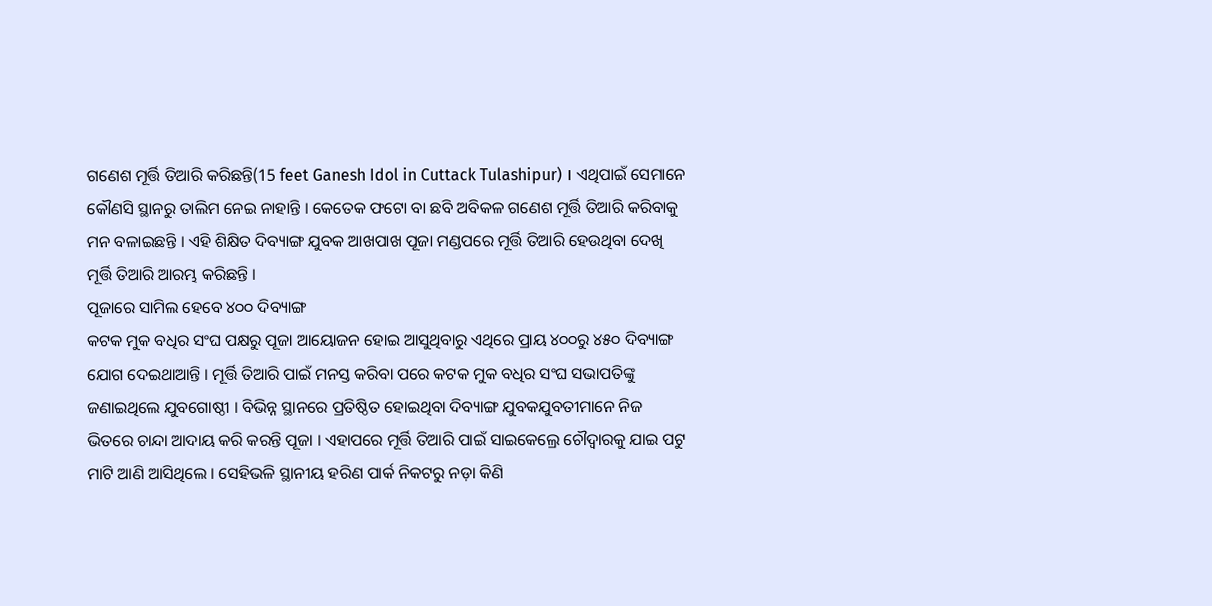ଗଣେଶ ମୂର୍ତ୍ତି ତିଆରି କରିଛନ୍ତି(15 feet Ganesh Idol in Cuttack Tulashipur) । ଏଥିପାଇଁ ସେମାନେ କୌଣସି ସ୍ଥାନରୁ ତାଲିମ ନେଇ ନାହାନ୍ତି । କେତେକ ଫଟୋ ବା ଛବି ଅବିକଳ ଗଣେଶ ମୂର୍ତ୍ତି ତିଆରି କରିବାକୁ ମନ ବଳାଇଛନ୍ତି । ଏହି ଶିକ୍ଷିତ ଦିବ୍ୟାଙ୍ଗ ଯୁବକ ଆଖପାଖ ପୂଜା ମଣ୍ଡପରେ ମୂର୍ତ୍ତି ତିଆରି ହେଉଥିବା ଦେଖି ମୂର୍ତ୍ତି ତିଆରି ଆରମ୍ଭ କରିଛନ୍ତି ।
ପୂଜାରେ ସାମିଲ ହେବେ ୪୦୦ ଦିବ୍ୟାଙ୍ଗ
କଟକ ମୁକ ବଧିର ସଂଘ ପକ୍ଷରୁ ପୂଜା ଆୟୋଜନ ହୋଇ ଆସୁଥିବାରୁ ଏଥିରେ ପ୍ରାୟ ୪୦୦ରୁ ୪୫୦ ଦିବ୍ୟାଙ୍ଗ ଯୋଗ ଦେଇଥାଆନ୍ତି । ମୂର୍ତ୍ତି ତିଆରି ପାଇଁ ମନସ୍ତ କରିବା ପରେ କଟକ ମୁକ ବଧିର ସଂଘ ସଭାପତିଙ୍କୁ ଜଣାଇଥିଲେ ଯୁବଗୋଷ୍ଠୀ । ବିଭିନ୍ନ ସ୍ଥାନରେ ପ୍ରତିଷ୍ଠିତ ହୋଇଥିବା ଦିବ୍ୟାଙ୍ଗ ଯୁବକଯୁବତୀମାନେ ନିଜ ଭିତରେ ଚାନ୍ଦା ଆଦାୟ କରି କରନ୍ତି ପୂଜା । ଏହାପରେ ମୂର୍ତ୍ତି ତିଆରି ପାଇଁ ସାଇକେଲ୍ରେ ଚୌଦ୍ବାରକୁ ଯାଇ ପଟୁ ମାଟି ଆଣି ଆସିଥିଲେ । ସେହିଭଳି ସ୍ଥାନୀୟ ହରିଣ ପାର୍କ ନିକଟରୁ ନଡ଼ା କିଣି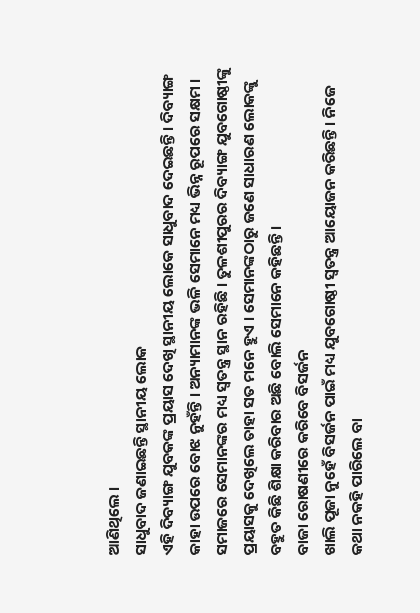ଆଣିଥିଲେ ।
ସାଧୁବାଦ ଜଣାଇଛନ୍ତି ସ୍ଥାନୀୟ ଲୋକ
ଏହି ଦିବ୍ୟାଙ୍ଗ ଯୁବକଙ୍କ ପ୍ରୟାସ ଦେଖି ସ୍ଥାନୀୟ ଲୋକେ ସାଧୁବାଦ ଦେଇଛନ୍ତି । ଦିବ୍ୟାଙ୍ଗ କାହା ଉପରେ ବୋଝ ନୁହଁନ୍ତି । ଅନ୍ୟାମାନଙ୍କ ଭଳି ସେମାନେ ମଧ୍ୟ ଭିନ୍ନ ରୂପରେ ସକ୍ଷମ । ସମାଜରେ ସେମାନଙ୍କର ମଧ୍ୟ ସ୍ବତନ୍ତ୍ର ସ୍ଥାନ ରହିଛି । ତୁଳଶୀପୁରର ଦିବ୍ୟାଙ୍ଗ ଯୁବଗୋଷ୍ଠୀଙ୍କୁ ପ୍ରୟାସକୁ ଦେଖିଲେ ତାହା ସତ ମନେ ହୁଏ । ସେମାନଙ୍କଠାରୁ ଜଣେ ସାଧାରଣ ଲୋକଙ୍କୁ ବହୁତ କିଛି ଶିକ୍ଷା କରିବାର ଅଛି ବୋଲି ସେମାନେ କହିଛନ୍ତି ।
ବାଜା ରୋଷଣୀରେ କରିବେ ବିସର୍ଜନ
ଖାଲି ପୂଜା ନୁହେଁ ବିସର୍ଜନ ପାଇଁ ମଧ୍ୟ ଯୁବଗୋଷ୍ଠୀ ସ୍ବତନ୍ତ୍ର ଆୟୋଜନ କରିଛନ୍ତି । ନିଜେ କଥା ନକହି ପାରିଲେ ବା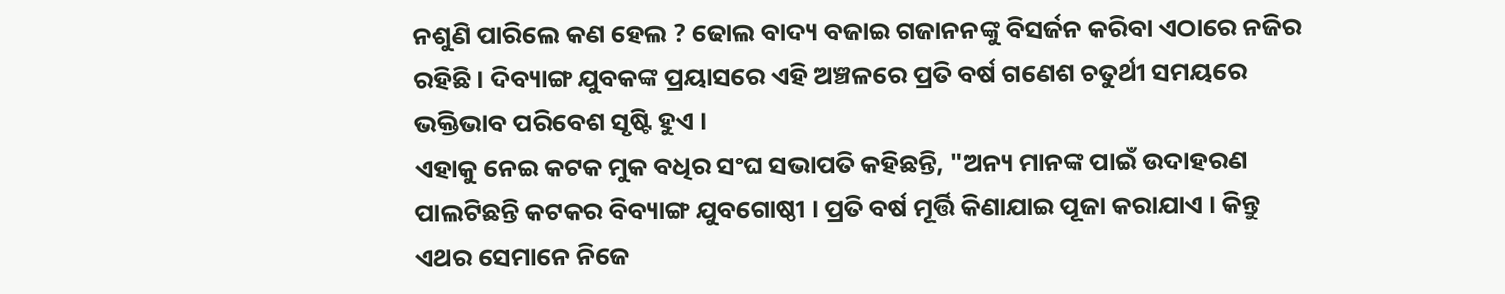ନଶୁଣି ପାରିଲେ କଣ ହେଲ ? ଢୋଲ ବାଦ୍ୟ ବଜାଇ ଗଜାନନଙ୍କୁ ବିସର୍ଜନ କରିବା ଏଠାରେ ନଜିର ରହିଛି । ଦିବ୍ୟାଙ୍ଗ ଯୁବକଙ୍କ ପ୍ରୟାସରେ ଏହି ଅଞ୍ଚଳରେ ପ୍ରତି ବର୍ଷ ଗଣେଶ ଚତୁର୍ଥୀ ସମୟରେ ଭକ୍ତିଭାବ ପରିବେଶ ସୃଷ୍ଟି ହୁଏ ।
ଏହାକୁ ନେଇ କଟକ ମୁକ ବଧିର ସଂଘ ସଭାପତି କହିଛନ୍ତି, "ଅନ୍ୟ ମାନଙ୍କ ପାଇଁ ଉଦାହରଣ ପାଲଟିଛନ୍ତି କଟକର ବିବ୍ୟାଙ୍ଗ ଯୁବଗୋଷ୍ଠୀ । ପ୍ରତି ବର୍ଷ ମୂର୍ତ୍ତି କିଣାଯାଇ ପୂଜା କରାଯାଏ । କିନ୍ତୁ ଏଥର ସେମାନେ ନିଜେ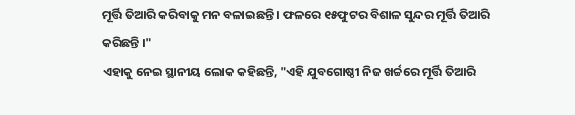ମୂର୍ତ୍ତି ତିଆରି କରିବାକୁ ମନ ବଳାଇଛନ୍ତି । ଫଳରେ ୧୫ଫୁଟର ବିଶାଳ ସୁନ୍ଦର ମୂର୍ତ୍ତି ତିଆରି କରିଛନ୍ତି ।"
ଏହାକୁ ନେଇ ସ୍ଥାନୀୟ ଲୋକ କହିଛନ୍ତି, "ଏହି ଯୁବଗୋଷ୍ଠୀ ନିଜ ଖର୍ଚ୍ଚରେ ମୂର୍ତ୍ତି ତିଆରି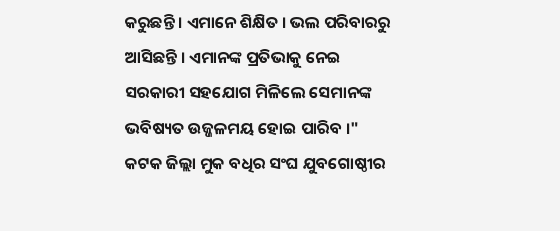କରୁଛନ୍ତି । ଏମାନେ ଶିକ୍ଷିତ । ଭଲ ପରିବାରରୁ ଆସିଛନ୍ତି । ଏମାନଙ୍କ ପ୍ରତିଭାକୁ ନେଇ ସରକାରୀ ସହଯୋଗ ମିଳିଲେ ସେମାନଙ୍କ ଭବିଷ୍ୟତ ଉଜ୍ଜଳମୟ ହୋଇ ପାରିବ ।"
କଟକ ଜିଲ୍ଲା ମୁକ ବଧିର ସଂଘ ଯୁବଗୋଷ୍ଠୀର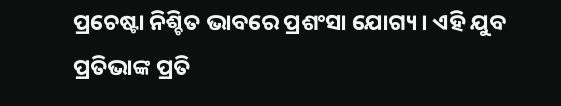ପ୍ରଚେଷ୍ଟା ନିଶ୍ଚିତ ଭାବରେ ପ୍ରଶଂସା ଯୋଗ୍ୟ । ଏହି ଯୁବ ପ୍ରତିଭାଙ୍କ ପ୍ରତି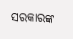ସରକାରଙ୍କ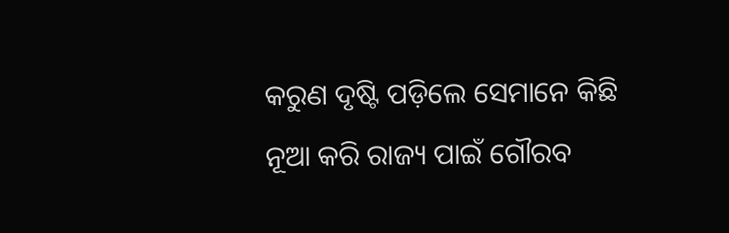କରୁଣ ଦୃଷ୍ଟି ପଡ଼ିଲେ ସେମାନେ କିଛି ନୂଆ କରି ରାଜ୍ୟ ପାଇଁ ଗୌରବ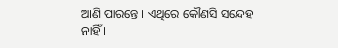ଆଣି ପାରନ୍ତେ । ଏଥିରେ କୌଣସି ସନ୍ଦେହ ନାହିଁ ।